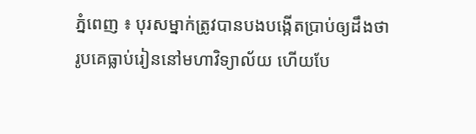ភ្នំពេញ ៖ បុរសម្នាក់ត្រូវបានបងបង្កើតប្រាប់ឲ្យដឹងថា រូបគេធ្លាប់រៀននៅមហាវិទ្យាល័យ ហើយបែ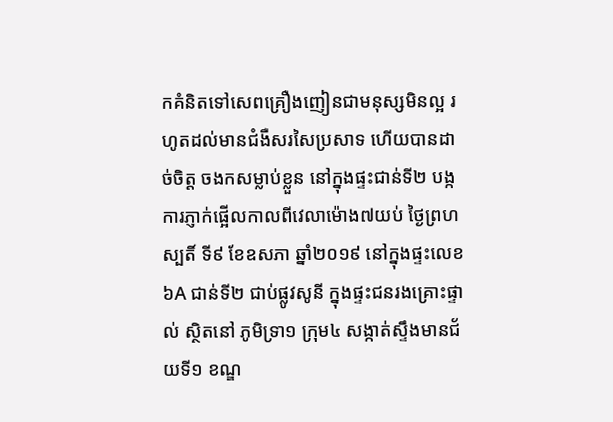កគំនិតទៅសេពគ្រឿងញៀនជាមនុស្សមិនល្អ រហូតដល់មានជំងឺសរសៃប្រសាទ ហើយបានដាច់ចិត្ត ចងកសម្លាប់ខ្លួន នៅក្នុងផ្ទះជាន់ទី២ បង្កការភ្ញាក់ផ្អើលកាលពីវេលាម៉ោង៧យប់ ថ្ងៃព្រហស្បតិ៍ ទី៩ ខែឧសភា ឆ្នាំ២០១៩ នៅក្នុងផ្ទះលេខ៦A ជាន់ទី២ ជាប់ផ្លូវសូនី ក្នុងផ្ទះជនរងគ្រោះផ្ទាល់ ស្ថិតនៅ ភូមិទ្រា១ ក្រុម៤ សង្កាត់ស្ទឹងមានជ័យទី១ ខណ្ឌ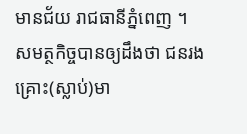មានជ័យ រាជធានីភ្នំពេញ ។
សមត្ថកិច្ចបានឲ្យដឹងថា ជនរងគ្រោះ(ស្លាប់)មា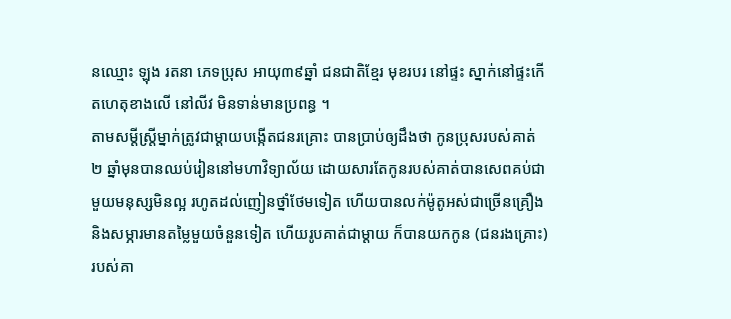នឈ្មោះ ឡុង រតនា ភេទប្រុស អាយុ៣៩ឆ្នាំ ជនជាតិខ្មែរ មុខរបរ នៅផ្ទះ ស្នាក់នៅផ្ទះកើតហេតុខាងលើ នៅលីវ មិនទាន់មានប្រពន្ធ ។
តាមសម្តីស្រ្តីម្នាក់ត្រូវជាម្តាយបង្កើតជនរគ្រោះ បានប្រាប់ឲ្យដឹងថា កូនប្រុសរបស់គាត់ ២ ឆ្នាំមុនបានឈប់រៀននៅមហាវិទ្យាល័យ ដោយសារតែកូនរបស់គាត់បានសេពគប់ជាមួយមនុស្សមិនល្អ រហូតដល់ញៀនថ្នាំថែមទៀត ហើយបានលក់ម៉ូតូអស់ជាច្រើនគ្រឿង និងសម្ភារមានតម្លៃមួយចំនួនទៀត ហើយរូបគាត់ជាម្ដាយ ក៏បានយកកូន (ជនរងគ្រោះ) របស់គា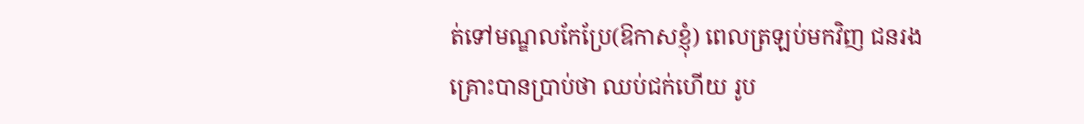ត់ទៅមណ្ឌលកែប្រែ(ឱកាសខ្ញុំ) ពេលត្រឡប់មកវិញ ជនរងគ្រោះបានប្រាប់ថា ឈប់ជក់ហើយ រូប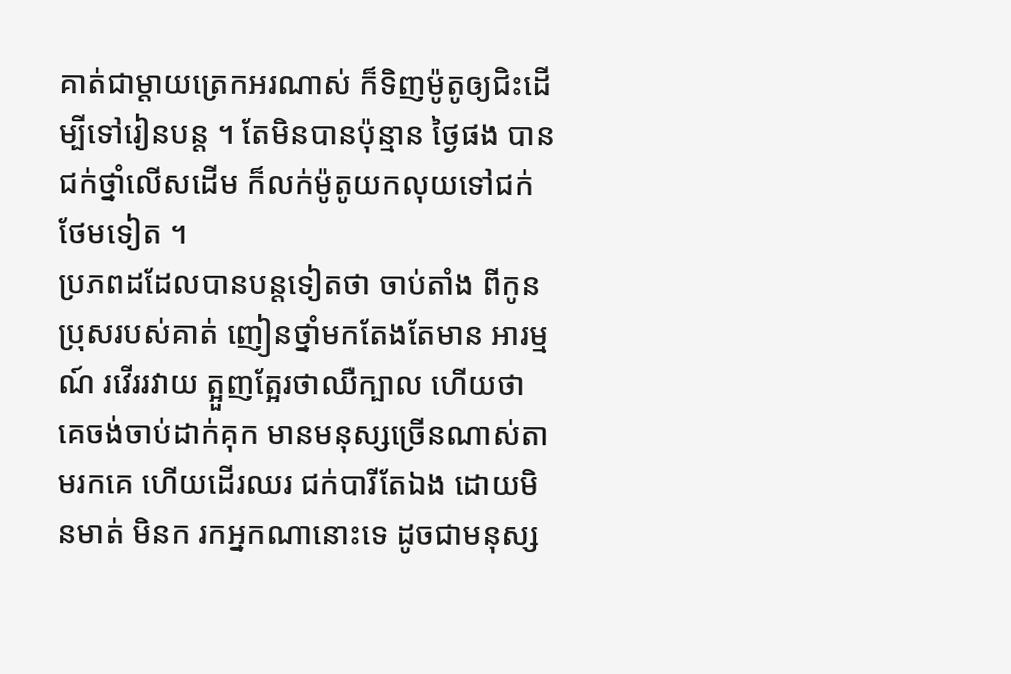គាត់ជាម្តាយត្រេកអរណាស់ ក៏ទិញម៉ូតូឲ្យជិះដើម្បីទៅរៀនបន្ត ។ តែមិនបានប៉ុន្មាន ថ្ងៃផង បានជក់ថ្នាំលើសដើម ក៏លក់ម៉ូតូយកលុយទៅជក់ថែមទៀត ។
ប្រភពដដែលបានបន្តទៀតថា ចាប់តាំង ពីកូនប្រុសរបស់គាត់ ញៀនថ្នាំមកតែងតែមាន អារម្មណ៍ រវើររវាយ ត្អួញត្អែរថាឈឺក្បាល ហើយថា គេចង់ចាប់ដាក់គុក មានមនុស្សច្រើនណាស់តាមរកគេ ហើយដើរឈរ ជក់បារីតែឯង ដោយមិនមាត់ មិនក រកអ្នកណានោះទេ ដូចជាមនុស្ស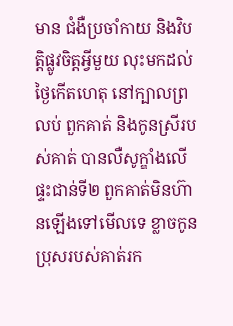មាន ជំងឺប្រចាំកាយ និងវិបត្តិផ្លូវចិត្តអ្វីមួយ លុះមកដល់ ថ្ងៃកើតហេតុ នៅក្បាលព្រលប់ ពួកគាត់ និងកូនស្រីរបស់គាត់ បានលឺសូក្ឌាំងលើផ្ទះជាន់ទី២ ពួកគាត់មិនហ៊ានឡើងទៅមើលទេ ខ្លាចកូនប្រុសរបស់គាត់រក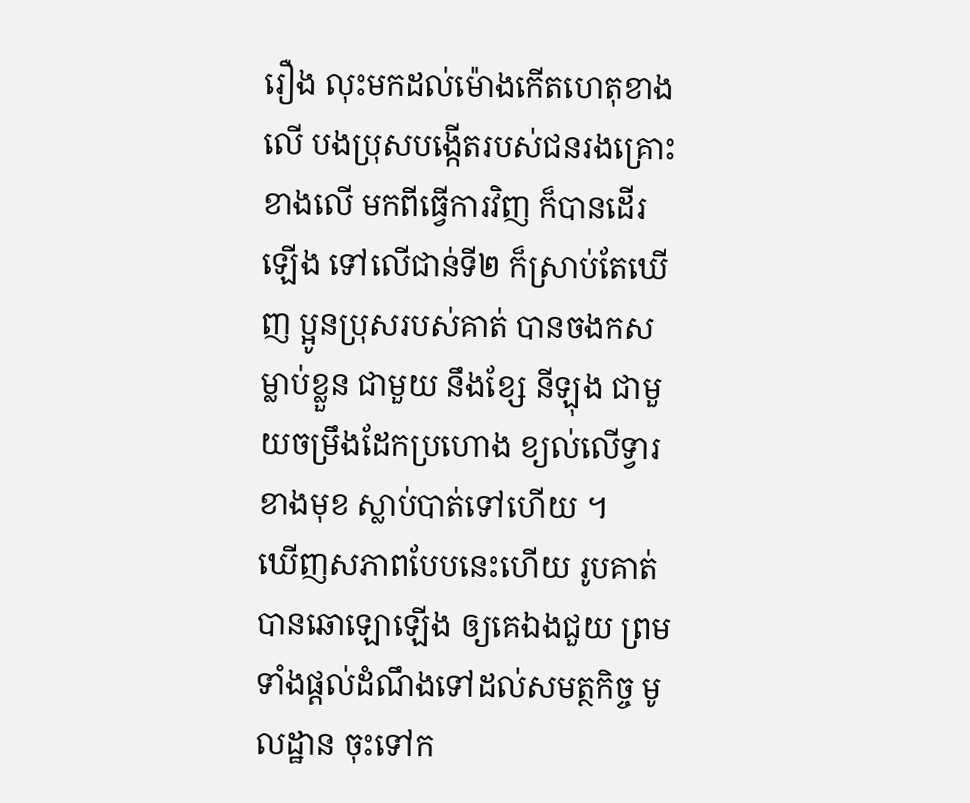រឿង លុះមកដល់ម៉ោងកើតហេតុខាងលើ បងប្រុសបង្កើតរបស់ជនរងគ្រោះខាងលើ មកពីធ្វើការវិញ ក៏បានដើរឡើង ទៅលើជាន់ទី២ ក៏ស្រាប់តែឃើញ ប្អូនប្រុសរបស់គាត់ បានចងកសម្លាប់ខ្លួន ជាមួយ នឹងខ្សែ នីឡុង ជាមួយចម្រឹងដែកប្រហោង ខ្យល់លើទ្វារខាងមុខ ស្លាប់បាត់ទៅហើយ ។
ឃើញសភាពបែបនេះហើយ រូបគាត់ បានឆោឡោឡើង ឲ្យគេឯងជួយ ព្រមទាំងផ្តល់ដំណឹងទៅដល់សមត្ថកិច្ច មូលដ្ឋាន ចុះទៅក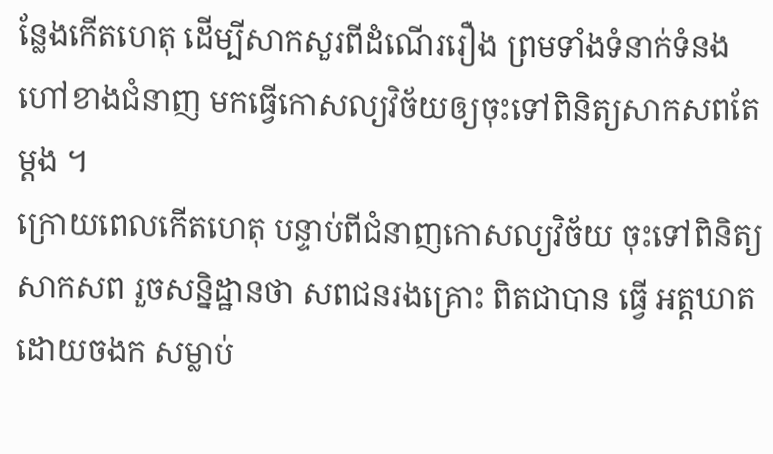ន្លែងកើតហេតុ ដើម្បីសាកសួរពីដំណើររឿង ព្រមទាំងទំនាក់ទំនងហៅខាងជំនាញ មកធ្វើកោសល្យវិច័យឲ្យចុះទៅពិនិត្យសាកសពតែម្តង ។
ក្រោយពេលកើតហេតុ បន្ទាប់ពីជំនាញកោសល្យវិច័យ ចុះទៅពិនិត្យសាកសព រួចសន្និដ្ឋានថា សពជនរងគ្រោះ ពិតជាបាន ធ្វើ អត្តឃាតដោយចងក សម្លាប់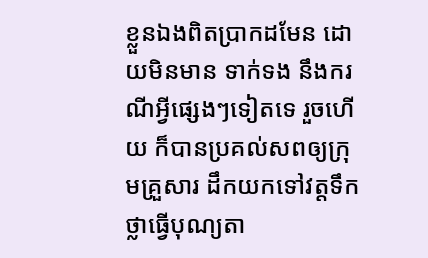ខ្លួនឯងពិតប្រាកដមែន ដោយមិនមាន ទាក់ទង នឹងករណីអ្វីផ្សេងៗទៀតទេ រួចហើយ ក៏បានប្រគល់សពឲ្យក្រុមគ្រួសារ ដឹកយកទៅវត្តទឹកថ្លាធ្វើបុណ្យតា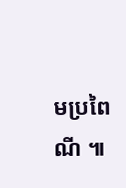មប្រពៃណី ៕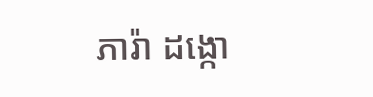ភារ៉ា ដង្កោ